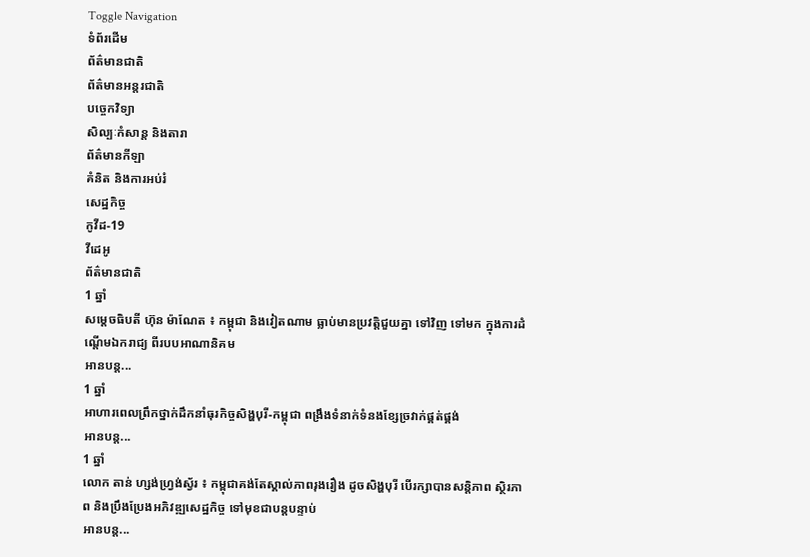Toggle Navigation
ទំព័រដើម
ព័ត៌មានជាតិ
ព័ត៌មានអន្តរជាតិ
បច្ចេកវិទ្យា
សិល្បៈកំសាន្ត និងតារា
ព័ត៌មានកីឡា
គំនិត និងការអប់រំ
សេដ្ឋកិច្ច
កូវីដ-19
វីដេអូ
ព័ត៌មានជាតិ
1 ឆ្នាំ
សម្តេចធិបតី ហ៊ុន ម៉ាណែត ៖ កម្ពុជា និងវៀតណាម ធ្លាប់មានប្រវត្តិជួយគ្នា ទៅវិញ ទៅមក ក្នុងការដំណ្តើមឯករាជ្យ ពីរបបអាណានិគម
អានបន្ត...
1 ឆ្នាំ
អាហារពេលព្រឹកថ្នាក់ដឹកនាំធុរកិច្ចសិង្ហបុរី-កម្ពុជា ពង្រឹងទំនាក់ទំនងខ្សែច្រវាក់ផ្គត់ផ្គង់
អានបន្ត...
1 ឆ្នាំ
លោក តាន់ ហ្សង់ហ្វ្រង់ស្វ័រ ៖ កម្ពុជាគង់តែស្គាល់ភាពរុងរឿង ដូចសិង្ហបុរី បើរក្សាបានសន្តិភាព ស្ថិរភាព និងប្រឹងប្រែងអភិវឌ្ឍសេដ្ឋកិច្ច ទៅមុខជាបន្តបន្ទាប់
អានបន្ត...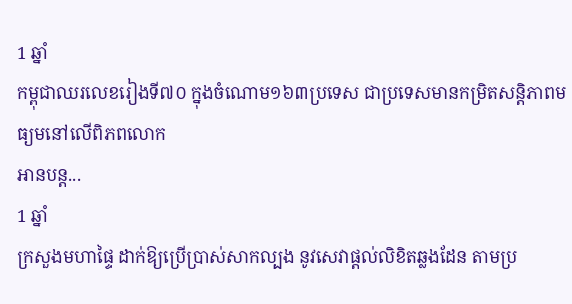1 ឆ្នាំ
កម្ពុជាឈរលេខរៀងទី៧០ ក្នុងចំណោម១៦៣ប្រទេស ជាប្រទេសមានកម្រិតសន្តិភាពមធ្យមនៅលើពិភពលោក
អានបន្ត...
1 ឆ្នាំ
ក្រសួងមហាផ្ទៃ ដាក់ឱ្យប្រើប្រាស់សាកល្បង នូវសេវាផ្តល់លិខិតឆ្លងដែន តាមប្រ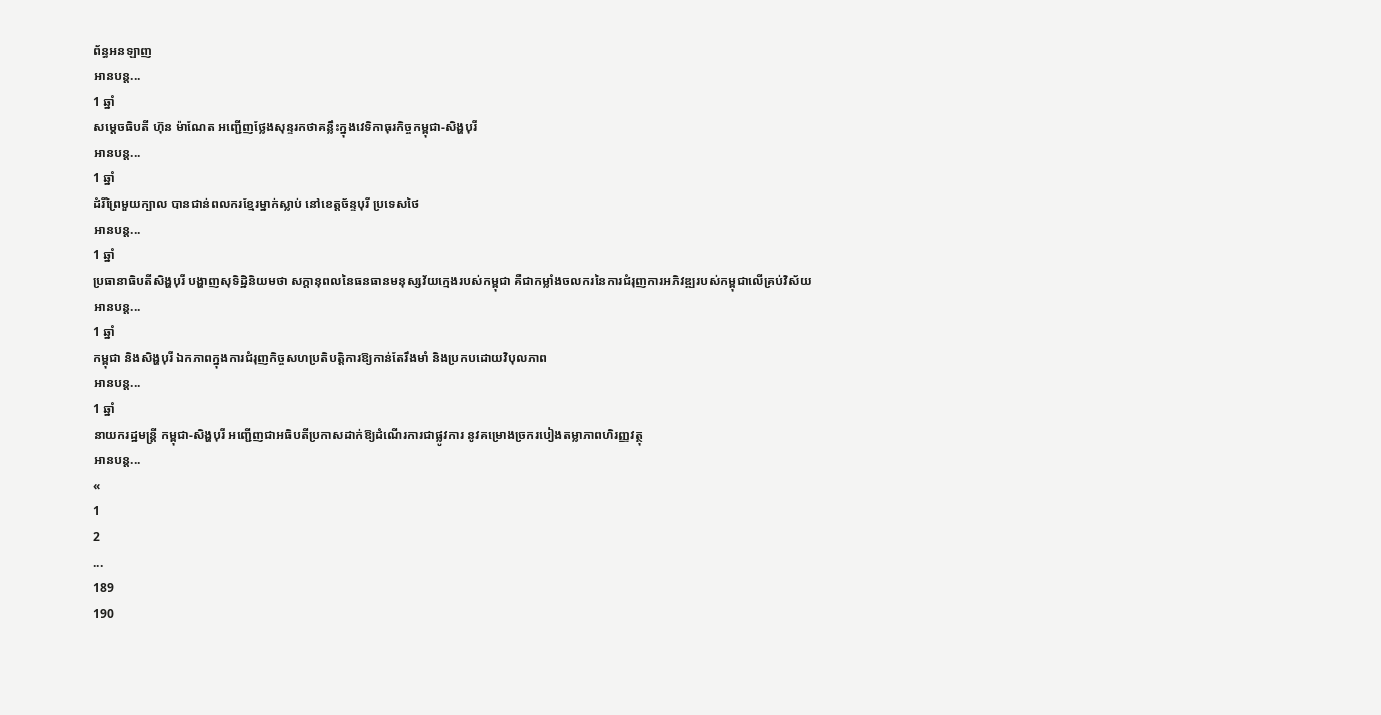ព័ន្ធអនឡាញ
អានបន្ត...
1 ឆ្នាំ
សម្ដេចធិបតី ហ៊ុន ម៉ាណែត អញ្ជើញថ្លែងសុន្ទរកថាគន្លឹះក្នុងវេទិកាធុរកិច្ចកម្ពុជា-សិង្ហបុរី
អានបន្ត...
1 ឆ្នាំ
ដំរីព្រៃមួយក្បាល បានជាន់ពលករខ្មែរម្នាក់ស្លាប់ នៅខេត្តច័ន្ទបុរី ប្រទេសថៃ
អានបន្ត...
1 ឆ្នាំ
ប្រធានាធិបតីសិង្ហបុរី បង្ហាញសុទិដ្ឋិនិយមថា សក្ដានុពលនៃធនធានមនុស្សវ័យក្មេងរបស់កម្ពុជា គឺជាកម្លាំងចលករនៃការជំរុញការអភិវឌ្ឍរបស់កម្ពុជាលើគ្រប់វិស័យ
អានបន្ត...
1 ឆ្នាំ
កម្ពុជា និងសិង្ហបុរី ឯកភាពក្នុងការជំរុញកិច្ចសហប្រតិបតិ្តការឱ្យកាន់តែរឹងមាំ និងប្រកបដោយវិបុលភាព
អានបន្ត...
1 ឆ្នាំ
នាយករដ្ឋមន្ដ្រី កម្ពុជា-សិង្ហបុរី អញ្ជើញជាអធិបតីប្រកាសដាក់ឱ្យដំណើរការជាផ្លូវការ នូវគម្រោងច្រករបៀងតម្លាភាពហិរញ្ញវត្ថុ
អានបន្ត...
«
1
2
...
189
190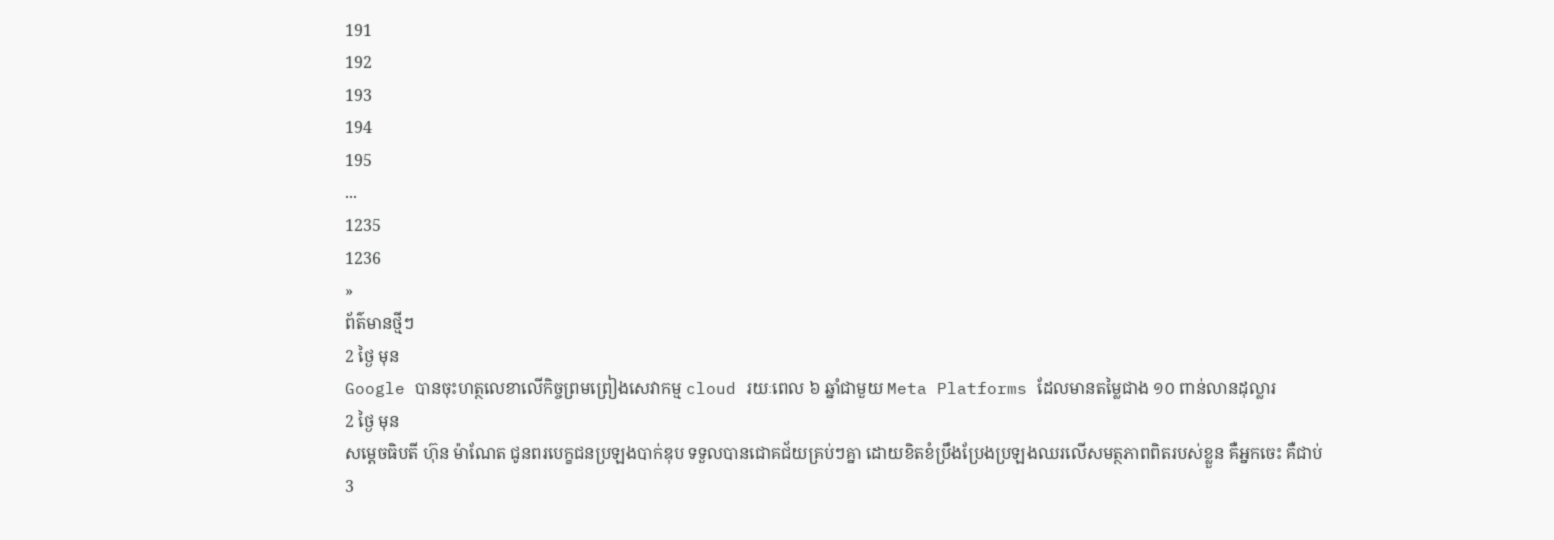191
192
193
194
195
...
1235
1236
»
ព័ត៌មានថ្មីៗ
2 ថ្ងៃ មុន
Google បានចុះហត្ថលេខាលើកិច្ចព្រមព្រៀងសេវាកម្ម cloud រយៈពេល ៦ ឆ្នាំជាមួយ Meta Platforms ដែលមានតម្លៃជាង ១០ ពាន់លានដុល្លារ
2 ថ្ងៃ មុន
សម្ដេចធិបតី ហ៊ុន ម៉ាណែត ជូនពរបេក្ខជនប្រឡងបាក់ឌុប ទទួលបានជោគជ័យគ្រប់ៗគ្នា ដោយខិតខំប្រឹងប្រែងប្រឡងឈរលើសមត្ថភាពពិតរបស់ខ្លួន គឺអ្នកចេះ គឺជាប់
3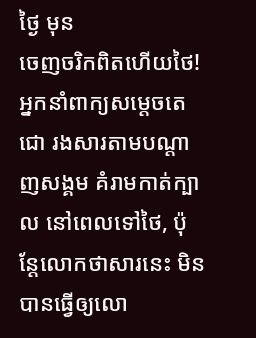ថ្ងៃ មុន
ចេញចរិកពិតហេីយថៃ! អ្នកនាំពាក្យសម្តេចតេជោ រងសារតាមបណ្តាញសង្គម គំរាមកាត់ក្បាល នៅពេលទៅថៃ, ប៉ុន្តែលោកថាសារនេះ មិនបានធ្វើឲ្យលោ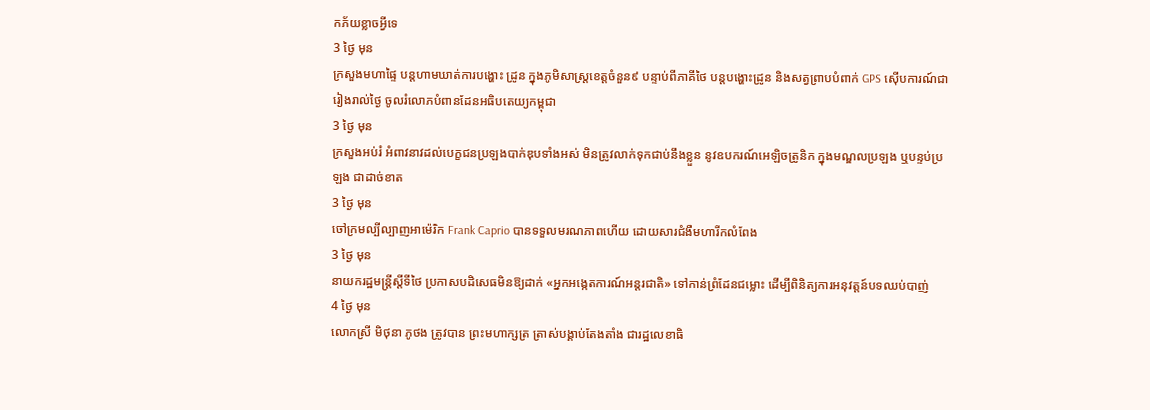កភ័យខ្លាចអ្វីទេ
3 ថ្ងៃ មុន
ក្រសួងមហាផ្ទៃ បន្តហាមឃាត់ការបង្ហោះ ដ្រូន ក្នុងភូមិសាស្ត្រខេត្តចំនួន៩ បន្ទាប់ពីភាគីថៃ បន្ដបង្ហោះដ្រូន និងសត្វព្រាបបំពាក់ GPS ស៊ើបការណ៍ជារៀងរាល់ថ្ងៃ ចូលរំលោភបំពានដែនអធិបតេយ្យកម្ពុជា
3 ថ្ងៃ មុន
ក្រសួងអប់រំ អំពាវនាវដល់បេក្ខជនប្រឡងបាក់ឌុបទាំងអស់ មិនត្រូវលាក់ទុកជាប់នឹងខ្លួន នូវឧបករណ៍អេឡិចត្រូនិក ក្នុងមណ្ឌលប្រឡង ឬបន្ទប់ប្រឡង ជាដាច់ខាត
3 ថ្ងៃ មុន
ចៅក្រមល្បីល្បាញអាម៉េរិក Frank Caprio បានទទួលមរណភាពហើយ ដោយសារជំងឺមហារីកលំពែង
3 ថ្ងៃ មុន
នាយករដ្ឋមន្រ្តីស្តីទីថៃ ប្រកាសបដិសេធមិនឱ្យដាក់ «អ្នកអង្កេតការណ៍អន្តរជាតិ» ទៅកាន់ព្រំដែនជម្លោះ ដើម្បីពិនិត្យការអនុវត្តន៍បទឈប់បាញ់
4 ថ្ងៃ មុន
លោកស្រី មិថុនា ភូថង ត្រូវបាន ព្រះមហាក្សត្រ ត្រាស់បង្គាប់តែងតាំង ជារដ្ឋលេខាធិ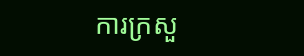ការក្រសួ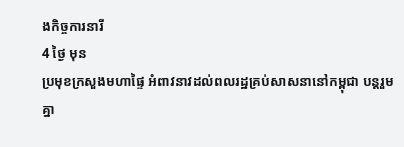ងកិច្ចការនារី
4 ថ្ងៃ មុន
ប្រមុខក្រសួងមហាផ្ទៃ អំពាវនាវដល់ពលរដ្ឋគ្រប់សាសនានៅកម្ពុជា បន្តរួមគ្នា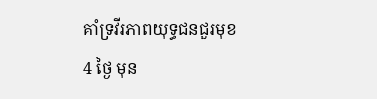គាំទ្រវីរភាពយុទ្ធជនជួរមុខ
4 ថ្ងៃ មុន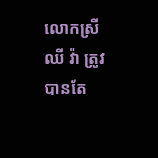លោកស្រី ឈី វ៉ា ត្រូវបានតែ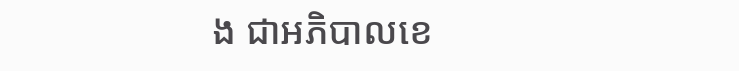ង ជាអភិបាលខេ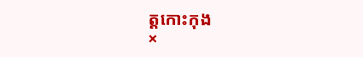ត្តកោះកុង
×